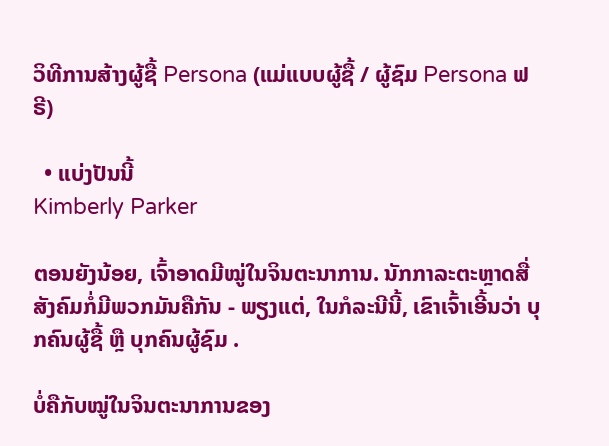ວິທີການສ້າງຜູ້ຊື້ Persona (ແມ່ແບບຜູ້ຊື້ / ຜູ້ຊົມ Persona ຟຣີ)

  • ແບ່ງປັນນີ້
Kimberly Parker

ຕອນຍັງນ້ອຍ, ເຈົ້າອາດມີໝູ່ໃນຈິນຕະນາການ. ນັກກາລະຕະຫຼາດສື່ສັງຄົມກໍ່ມີພວກມັນຄືກັນ - ພຽງແຕ່, ໃນກໍລະນີນີ້, ເຂົາເຈົ້າເອີ້ນວ່າ ບຸກຄົນຜູ້ຊື້ ຫຼື ບຸກຄົນຜູ້ຊົມ .

ບໍ່ຄືກັບໝູ່ໃນຈິນຕະນາການຂອງ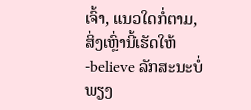ເຈົ້າ, ແນວໃດກໍ່ຕາມ, ສິ່ງເຫຼົ່ານີ້ເຮັດໃຫ້ -believe ລັກສະນະບໍ່ພຽງ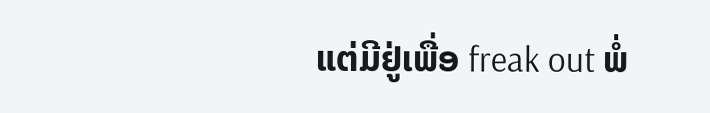ແຕ່ມີຢູ່ເພື່ອ freak out ພໍ່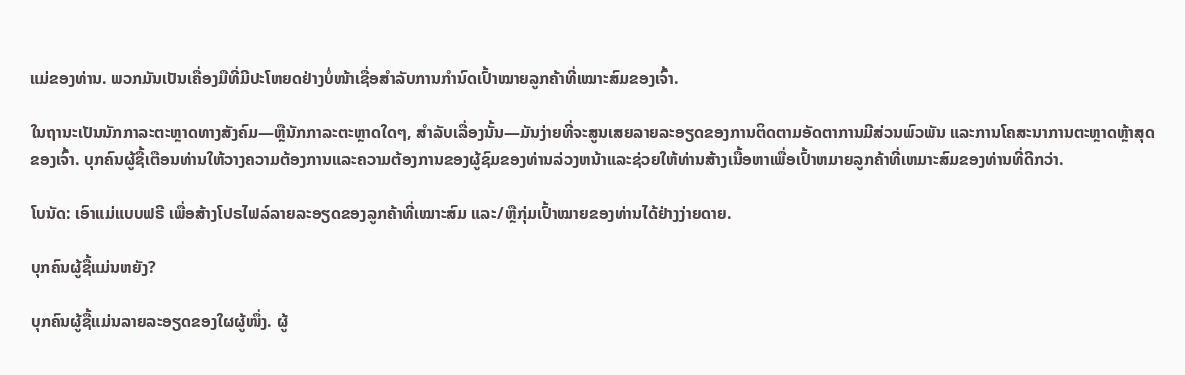ແມ່ຂອງທ່ານ. ພວກມັນເປັນເຄື່ອງມືທີ່ມີປະໂຫຍດຢ່າງບໍ່ໜ້າເຊື່ອສຳລັບການກຳນົດເປົ້າໝາຍລູກຄ້າທີ່ເໝາະສົມຂອງເຈົ້າ.

ໃນຖານະເປັນນັກກາລະຕະຫຼາດທາງສັງຄົມ—ຫຼືນັກກາລະຕະຫຼາດໃດໆ, ສໍາລັບເລື່ອງນັ້ນ—ມັນງ່າຍທີ່ຈະສູນເສຍລາຍລະອຽດຂອງການຕິດຕາມອັດຕາການມີສ່ວນພົວພັນ ແລະການໂຄສະນາການຕະຫຼາດຫຼ້າສຸດຂອງເຈົ້າ. ບຸກຄົນຜູ້ຊື້ເຕືອນທ່ານໃຫ້ວາງຄວາມຕ້ອງການແລະຄວາມຕ້ອງການຂອງຜູ້ຊົມຂອງທ່ານລ່ວງຫນ້າແລະຊ່ວຍໃຫ້ທ່ານສ້າງເນື້ອຫາເພື່ອເປົ້າຫມາຍລູກຄ້າທີ່ເຫມາະສົມຂອງທ່ານທີ່ດີກວ່າ.

ໂບນັດ: ເອົາແມ່ແບບຟຣີ ເພື່ອສ້າງໂປຣໄຟລ໌ລາຍລະອຽດຂອງລູກຄ້າທີ່ເໝາະສົມ ແລະ/ຫຼືກຸ່ມເປົ້າໝາຍຂອງທ່ານໄດ້ຢ່າງງ່າຍດາຍ.

ບຸກຄົນຜູ້ຊື້ແມ່ນຫຍັງ?

ບຸກຄົນຜູ້ຊື້ແມ່ນລາຍລະອຽດຂອງໃຜຜູ້ໜຶ່ງ. ຜູ້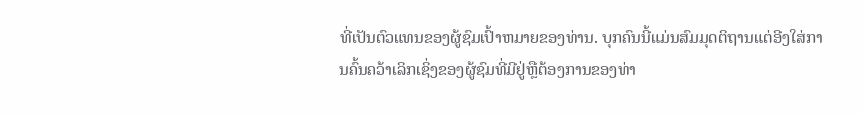ທີ່ເປັນຕົວແທນຂອງຜູ້ຊົມເປົ້າຫມາຍຂອງທ່ານ. ບຸກຄົນນີ້ແມ່ນສົມມຸດຕິຖານແຕ່ອີງໃສ່ການຄົ້ນຄວ້າເລິກເຊິ່ງຂອງຜູ້ຊົມທີ່ມີຢູ່ຫຼືຕ້ອງການຂອງທ່າ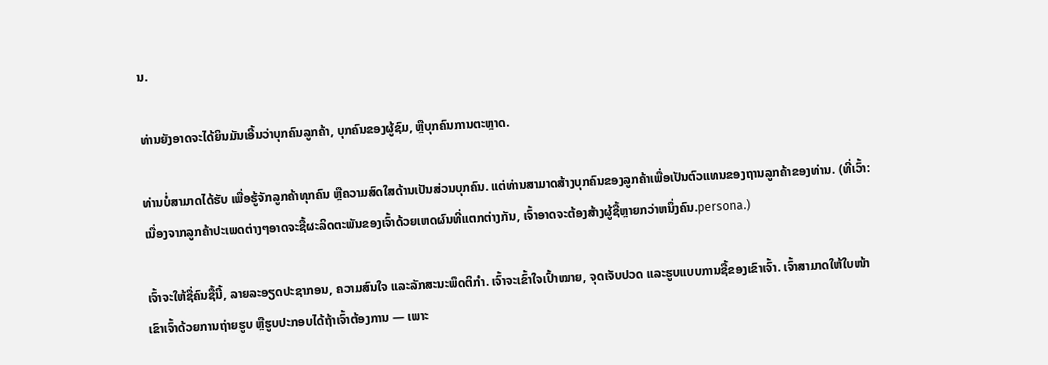ນ.

ທ່ານຍັງອາດຈະໄດ້ຍິນມັນເອີ້ນວ່າບຸກຄົນລູກຄ້າ, ບຸກຄົນຂອງຜູ້ຊົມ, ຫຼືບຸກຄົນການຕະຫຼາດ.

ທ່ານບໍ່ສາມາດໄດ້ຮັບ ເພື່ອຮູ້ຈັກລູກຄ້າທຸກຄົນ ຫຼືຄວາມສົດໃສດ້ານເປັນສ່ວນບຸກຄົນ. ແຕ່ທ່ານສາມາດສ້າງບຸກຄົນຂອງລູກຄ້າເພື່ອເປັນຕົວແທນຂອງຖານລູກຄ້າຂອງທ່ານ. (ທີ່ເວົ້າ: ເນື່ອງຈາກລູກຄ້າປະເພດຕ່າງໆອາດຈະຊື້ຜະລິດຕະພັນຂອງເຈົ້າດ້ວຍເຫດຜົນທີ່ແຕກຕ່າງກັນ, ເຈົ້າອາດຈະຕ້ອງສ້າງຜູ້ຊື້ຫຼາຍກວ່າຫນຶ່ງຄົນ.persona.)

ເຈົ້າຈະໃຫ້ຊື່ຄົນຊື້ນີ້, ລາຍລະອຽດປະຊາກອນ, ຄວາມສົນໃຈ ແລະລັກສະນະພຶດຕິກໍາ. ເຈົ້າຈະເຂົ້າໃຈເປົ້າໝາຍ, ຈຸດເຈັບປວດ ແລະຮູບແບບການຊື້ຂອງເຂົາເຈົ້າ. ເຈົ້າສາມາດໃຫ້ໃບໜ້າເຂົາເຈົ້າດ້ວຍການຖ່າຍຮູບ ຫຼືຮູບປະກອບໄດ້ຖ້າເຈົ້າຕ້ອງການ — ເພາະ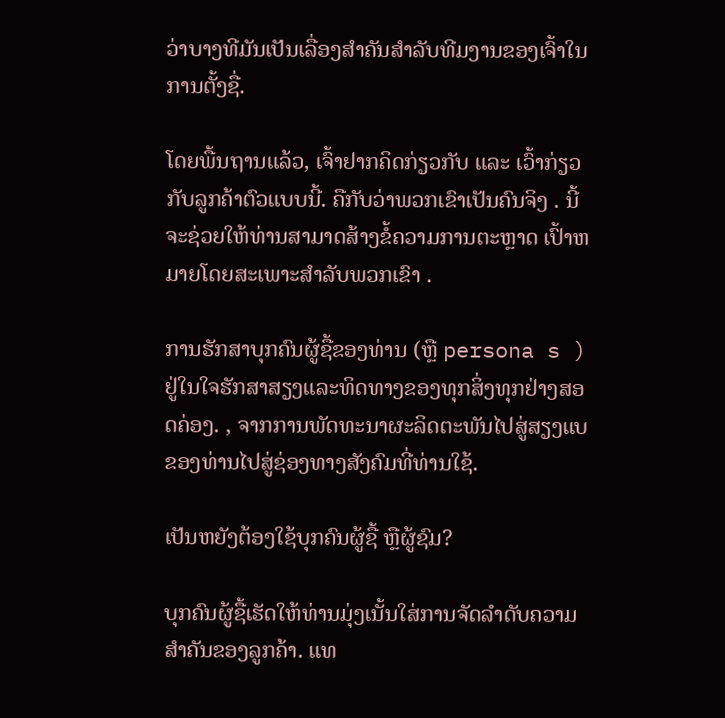ວ່າບາງທີມັນເປັນເລື່ອງສຳຄັນສຳລັບທີມງານຂອງເຈົ້າໃນການຕັ້ງຊື່.

ໂດຍພື້ນຖານແລ້ວ, ເຈົ້າຢາກຄິດກ່ຽວກັບ ແລະ ເວົ້າກ່ຽວກັບລູກຄ້າຕົວແບບນີ້. ຄືກັບວ່າພວກເຂົາເປັນຄົນຈິງ . ນີ້ຈະຊ່ວຍໃຫ້ທ່ານສາມາດສ້າງຂໍ້ຄວາມການຕະຫຼາດ ເປົ້າຫມາຍໂດຍສະເພາະສໍາລັບພວກເຂົາ .

ການຮັກສາບຸກຄົນຜູ້ຊື້ຂອງທ່ານ (ຫຼື persona s ) ຢູ່ໃນໃຈຮັກສາສຽງແລະທິດທາງຂອງທຸກສິ່ງທຸກຢ່າງສອດຄ່ອງ. , ຈາກການພັດທະນາຜະລິດຕະພັນໄປສູ່ສຽງແບຂອງທ່ານໄປສູ່ຊ່ອງທາງສັງຄົມທີ່ທ່ານໃຊ້.

ເປັນຫຍັງຕ້ອງໃຊ້ບຸກຄົນຜູ້ຊື້ ຫຼືຜູ້ຊົມ?

ບຸກຄົນຜູ້ຊື້ເຮັດໃຫ້ທ່ານມຸ່ງເນັ້ນໃສ່ການຈັດລໍາດັບຄວາມສໍາຄັນຂອງລູກຄ້າ. ແທ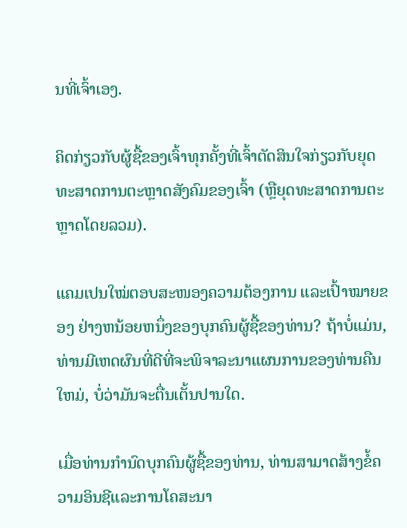ນທີ່ເຈົ້າເອງ.

ຄິດກ່ຽວກັບຜູ້ຊື້ຂອງເຈົ້າທຸກຄັ້ງທີ່ເຈົ້າຕັດສິນໃຈກ່ຽວກັບຍຸດທະສາດການຕະຫຼາດສັງຄົມຂອງເຈົ້າ (ຫຼືຍຸດທະສາດການຕະຫຼາດໂດຍລວມ).

ແຄມເປນໃໝ່ຕອບສະໜອງຄວາມຕ້ອງການ ແລະເປົ້າໝາຍຂອງ ຢ່າງຫນ້ອຍຫນຶ່ງຂອງບຸກຄົນຜູ້ຊື້ຂອງທ່ານ? ຖ້າບໍ່ແມ່ນ, ທ່ານມີເຫດຜົນທີ່ດີທີ່ຈະພິຈາລະນາແຜນການຂອງທ່ານຄືນໃຫມ່, ບໍ່ວ່າມັນຈະຕື່ນເຕັ້ນປານໃດ.

ເມື່ອທ່ານກໍານົດບຸກຄົນຜູ້ຊື້ຂອງທ່ານ, ທ່ານສາມາດສ້າງຂໍ້ຄວາມອິນຊີແລະການໂຄສະນາ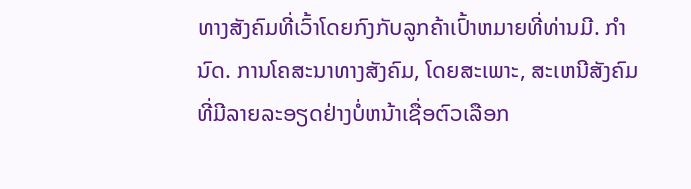ທາງສັງຄົມທີ່ເວົ້າໂດຍກົງກັບລູກຄ້າເປົ້າຫມາຍທີ່ທ່ານມີ. ກໍານົດ. ການໂຄສະນາທາງສັງຄົມ, ໂດຍສະເພາະ, ສະເຫນີສັງຄົມທີ່ມີລາຍລະອຽດຢ່າງບໍ່ຫນ້າເຊື່ອຕົວເລືອກ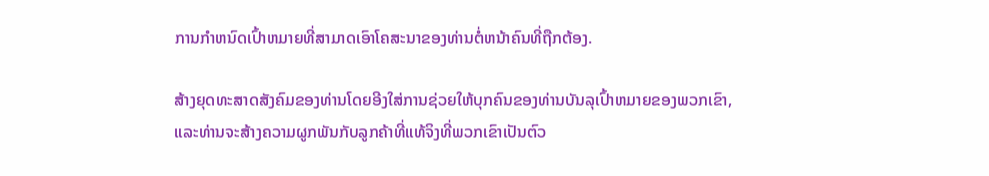ການກໍາຫນົດເປົ້າຫມາຍທີ່ສາມາດເອົາໂຄສະນາຂອງທ່ານຕໍ່ຫນ້າຄົນທີ່ຖືກຕ້ອງ.

ສ້າງຍຸດທະສາດສັງຄົມຂອງທ່ານໂດຍອີງໃສ່ການຊ່ວຍໃຫ້ບຸກຄົນຂອງທ່ານບັນລຸເປົ້າຫມາຍຂອງພວກເຂົາ, ແລະທ່ານຈະສ້າງຄວາມຜູກພັນກັບລູກຄ້າທີ່ແທ້ຈິງທີ່ພວກເຂົາເປັນຕົວ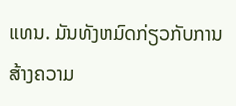ແທນ. ມັນທັງຫມົດກ່ຽວກັບການສ້າງຄວາມ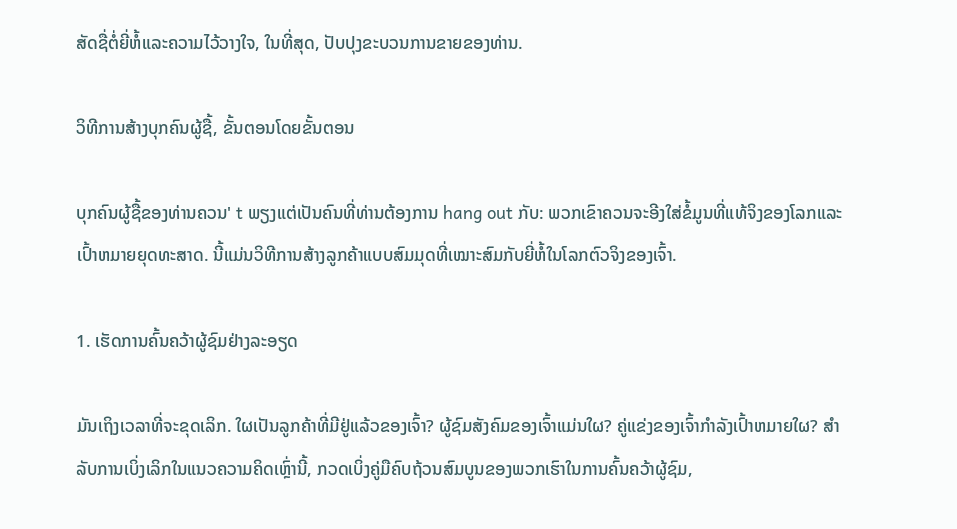ສັດຊື່ຕໍ່ຍີ່ຫໍ້ແລະຄວາມໄວ້ວາງໃຈ, ໃນທີ່ສຸດ, ປັບປຸງຂະບວນການຂາຍຂອງທ່ານ.

ວິທີການສ້າງບຸກຄົນຜູ້ຊື້, ຂັ້ນຕອນໂດຍຂັ້ນຕອນ

ບຸກຄົນຜູ້ຊື້ຂອງທ່ານຄວນ' t ພຽງແຕ່ເປັນຄົນທີ່ທ່ານຕ້ອງການ hang out ກັບ: ພວກເຂົາຄວນຈະອີງໃສ່ຂໍ້ມູນທີ່ແທ້ຈິງຂອງໂລກແລະເປົ້າຫມາຍຍຸດທະສາດ. ນີ້ແມ່ນວິທີການສ້າງລູກຄ້າແບບສົມມຸດທີ່ເໝາະສົມກັບຍີ່ຫໍ້ໃນໂລກຕົວຈິງຂອງເຈົ້າ.

1. ເຮັດການຄົ້ນຄວ້າຜູ້ຊົມຢ່າງລະອຽດ

ມັນເຖິງເວລາທີ່ຈະຂຸດເລິກ. ໃຜເປັນລູກຄ້າທີ່ມີຢູ່ແລ້ວຂອງເຈົ້າ? ຜູ້ຊົມສັງຄົມຂອງເຈົ້າແມ່ນໃຜ? ຄູ່ແຂ່ງຂອງເຈົ້າກໍາລັງເປົ້າຫມາຍໃຜ? ສໍາລັບການເບິ່ງເລິກໃນແນວຄວາມຄິດເຫຼົ່ານີ້, ກວດເບິ່ງຄູ່ມືຄົບຖ້ວນສົມບູນຂອງພວກເຮົາໃນການຄົ້ນຄວ້າຜູ້ຊົມ,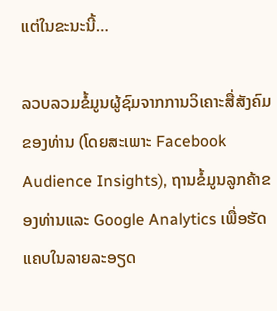ແຕ່ໃນຂະນະນີ້…

ລວບລວມຂໍ້ມູນຜູ້ຊົມຈາກການວິເຄາະສື່ສັງຄົມຂອງທ່ານ (ໂດຍສະເພາະ Facebook Audience Insights), ຖານຂໍ້ມູນລູກຄ້າຂອງທ່ານແລະ Google Analytics ເພື່ອຮັດແຄບໃນລາຍລະອຽດ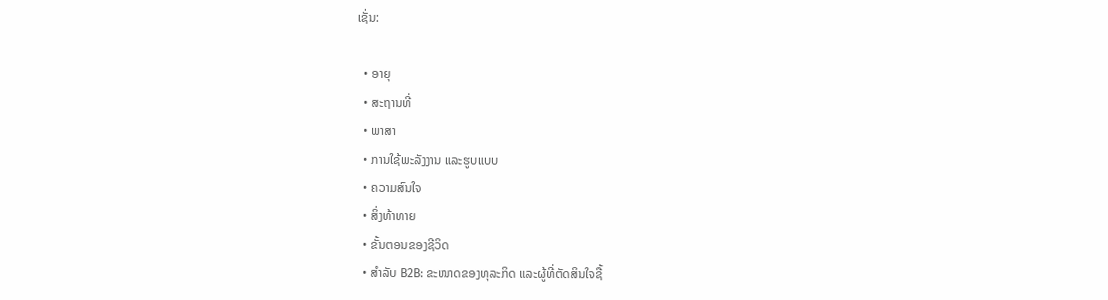ເຊັ່ນ:

  • ອາຍຸ
  • ສະຖານທີ່
  • ພາສາ
  • ການໃຊ້ພະລັງງານ ແລະຮູບແບບ
  • ຄວາມສົນໃຈ
  • ສິ່ງທ້າທາຍ
  • ຂັ້ນຕອນຂອງຊີວິດ
  • ສຳລັບ B2B: ຂະໜາດຂອງທຸລະກິດ ແລະຜູ້ທີ່ຕັດສິນໃຈຊື້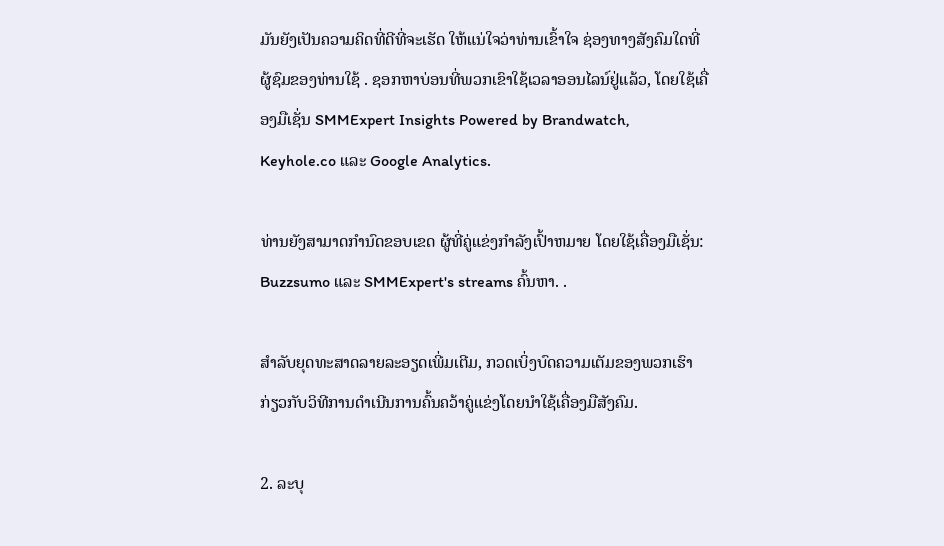ມັນຍັງເປັນຄວາມຄິດທີ່ດີທີ່ຈະເຮັດ ໃຫ້ແນ່ໃຈວ່າທ່ານເຂົ້າໃຈ ຊ່ອງທາງສັງຄົມໃດທີ່ຜູ້ຊົມຂອງທ່ານໃຊ້ . ຊອກຫາບ່ອນທີ່ພວກເຂົາໃຊ້ເວລາອອນໄລນ໌ຢູ່ແລ້ວ, ໂດຍໃຊ້ເຄື່ອງມືເຊັ່ນ SMMExpert Insights Powered by Brandwatch, Keyhole.co ແລະ Google Analytics.

ທ່ານຍັງສາມາດກໍານົດຂອບເຂດ ຜູ້ທີ່ຄູ່ແຂ່ງກໍາລັງເປົ້າຫມາຍ ໂດຍໃຊ້ເຄື່ອງມືເຊັ່ນ: Buzzsumo ແລະ SMMExpert's streams ຄົ້ນຫາ. .

ສຳລັບຍຸດທະສາດລາຍລະອຽດເພີ່ມເຕີມ, ກວດເບິ່ງບົດຄວາມເຕັມຂອງພວກເຮົາກ່ຽວກັບວິທີການດໍາເນີນການຄົ້ນຄວ້າຄູ່ແຂ່ງໂດຍນໍາໃຊ້ເຄື່ອງມືສັງຄົມ.

2. ລະບຸ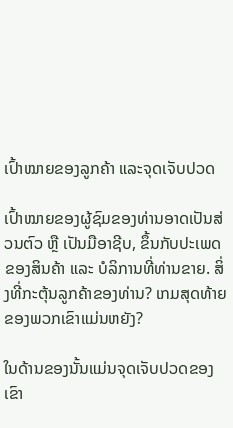ເປົ້າໝາຍຂອງລູກຄ້າ ແລະຈຸດເຈັບປວດ

ເປົ້າໝາຍຂອງຜູ້ຊົມຂອງທ່ານອາດເປັນສ່ວນຕົວ ຫຼື ເປັນມືອາຊີບ, ຂຶ້ນກັບປະເພດຂອງສິນຄ້າ ແລະ ບໍລິການທີ່ທ່ານຂາຍ. ສິ່ງທີ່ກະຕຸ້ນລູກຄ້າຂອງທ່ານ? ເກມສຸດທ້າຍຂອງພວກເຂົາແມ່ນຫຍັງ?

ໃນດ້ານຂອງນັ້ນແມ່ນຈຸດເຈັບປວດຂອງເຂົາ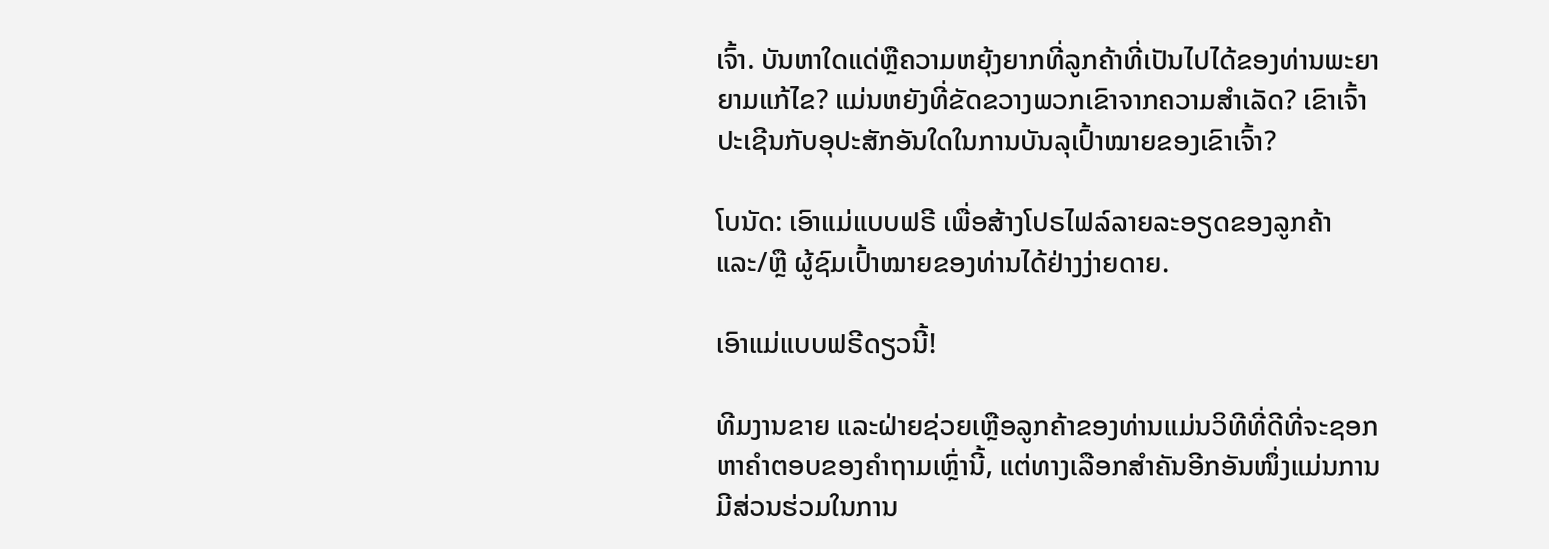ເຈົ້າ. ບັນຫາໃດແດ່ຫຼືຄວາມຫຍຸ້ງຍາກທີ່ລູກຄ້າທີ່ເປັນໄປໄດ້ຂອງທ່ານພະຍາຍາມແກ້ໄຂ? ແມ່ນຫຍັງທີ່ຂັດຂວາງພວກເຂົາຈາກຄວາມສໍາເລັດ? ເຂົາເຈົ້າປະເຊີນກັບອຸປະສັກອັນໃດໃນການບັນລຸເປົ້າໝາຍຂອງເຂົາເຈົ້າ?

ໂບນັດ: ເອົາແມ່ແບບຟຣີ ເພື່ອສ້າງໂປຣໄຟລ໌ລາຍລະອຽດຂອງລູກຄ້າ ແລະ/ຫຼື ຜູ້ຊົມເປົ້າໝາຍຂອງທ່ານໄດ້ຢ່າງງ່າຍດາຍ.

ເອົາແມ່ແບບຟຣີດຽວນີ້!

ທີມງານຂາຍ ແລະຝ່າຍຊ່ວຍເຫຼືອລູກຄ້າຂອງທ່ານແມ່ນວິທີທີ່ດີທີ່ຈະຊອກຫາຄຳຕອບຂອງຄຳຖາມເຫຼົ່ານີ້, ແຕ່ທາງເລືອກສຳຄັນອີກອັນໜຶ່ງແມ່ນການມີສ່ວນຮ່ວມໃນການ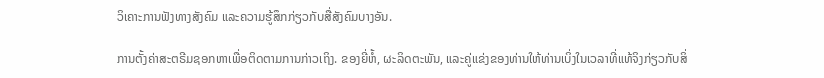ວິເຄາະການຟັງທາງສັງຄົມ ແລະຄວາມຮູ້ສຶກກ່ຽວກັບສື່ສັງຄົມບາງອັນ.

ການຕັ້ງຄ່າສະຕຣີມຊອກຫາເພື່ອຕິດຕາມການກ່າວເຖິງ. ຂອງຍີ່ຫໍ້, ຜະລິດຕະພັນ, ແລະຄູ່ແຂ່ງຂອງທ່ານໃຫ້ທ່ານເບິ່ງໃນເວລາທີ່ແທ້ຈິງກ່ຽວກັບສິ່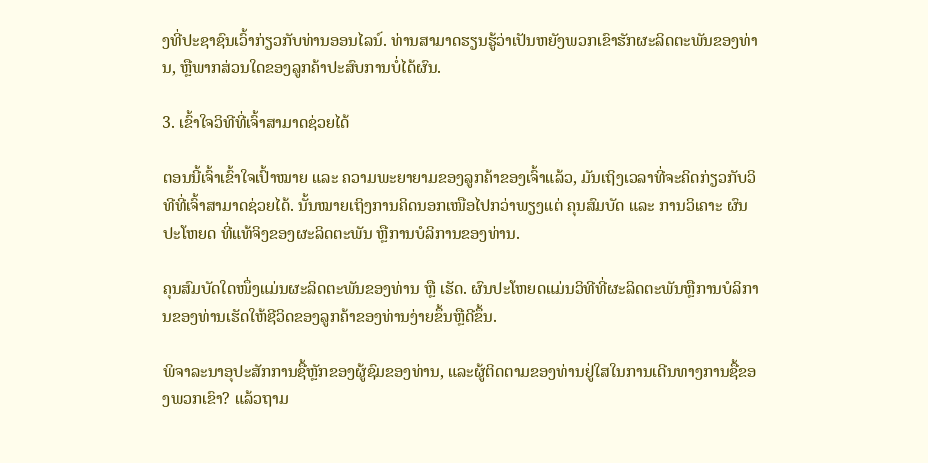ງທີ່ປະຊາຊົນເວົ້າກ່ຽວກັບທ່ານອອນໄລນ໌. ທ່ານສາມາດຮຽນຮູ້ວ່າເປັນຫຍັງພວກເຂົາຮັກຜະລິດຕະພັນຂອງທ່ານ, ຫຼືພາກສ່ວນໃດຂອງລູກຄ້າປະສົບການບໍ່ໄດ້ຜົນ.

3. ເຂົ້າໃຈວິທີທີ່ເຈົ້າສາມາດຊ່ວຍໄດ້

ຕອນນີ້ເຈົ້າເຂົ້າໃຈເປົ້າໝາຍ ແລະ ຄວາມພະຍາຍາມຂອງລູກຄ້າຂອງເຈົ້າແລ້ວ, ມັນເຖິງເວລາທີ່ຈະຄິດກ່ຽວກັບວິທີທີ່ເຈົ້າສາມາດຊ່ວຍໄດ້. ນັ້ນໝາຍເຖິງການຄິດນອກເໜືອໄປກວ່າພຽງແຕ່ ຄຸນສົມບັດ ແລະ ການວິເຄາະ ຜົນປະໂຫຍດ ທີ່ແທ້ຈິງຂອງຜະລິດຕະພັນ ຫຼືການບໍລິການຂອງທ່ານ.

ຄຸນສົມບັດໃດໜຶ່ງແມ່ນຜະລິດຕະພັນຂອງທ່ານ ຫຼື ເຮັດ. ຜົນປະໂຫຍດແມ່ນວິທີທີ່ຜະລິດຕະພັນຫຼືການບໍລິການຂອງທ່ານເຮັດໃຫ້ຊີວິດຂອງລູກຄ້າຂອງທ່ານງ່າຍຂຶ້ນຫຼືດີຂຶ້ນ.

ພິຈາລະນາອຸປະສັກການຊື້ຫຼັກຂອງຜູ້ຊົມຂອງທ່ານ, ແລະຜູ້ຕິດຕາມຂອງທ່ານຢູ່ໃສໃນການເດີນທາງການຊື້ຂອງພວກເຂົາ? ແລ້ວຖາມ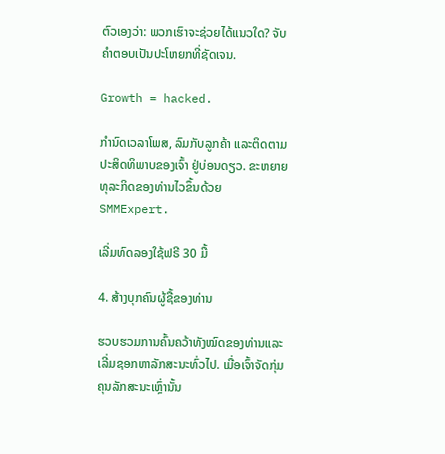ຕົວເອງວ່າ: ພວກເຮົາຈະຊ່ວຍໄດ້ແນວໃດ? ຈັບຄຳຕອບເປັນປະໂຫຍກທີ່ຊັດເຈນ.

Growth = hacked.

ກຳນົດເວລາໂພສ, ລົມກັບລູກຄ້າ ແລະຕິດຕາມປະສິດທິພາບຂອງເຈົ້າ ຢູ່ບ່ອນດຽວ. ຂະຫຍາຍທຸລະກິດຂອງທ່ານໄວຂຶ້ນດ້ວຍ SMMExpert.

ເລີ່ມທົດລອງໃຊ້ຟຣີ 30 ມື້

4. ສ້າງບຸກຄົນຜູ້ຊື້ຂອງທ່ານ

ຮວບຮວມການຄົ້ນຄວ້າທັງໝົດຂອງທ່ານແລະເລີ່ມຊອກຫາລັກສະນະທົ່ວໄປ. ເມື່ອເຈົ້າຈັດກຸ່ມຄຸນລັກສະນະເຫຼົ່ານັ້ນ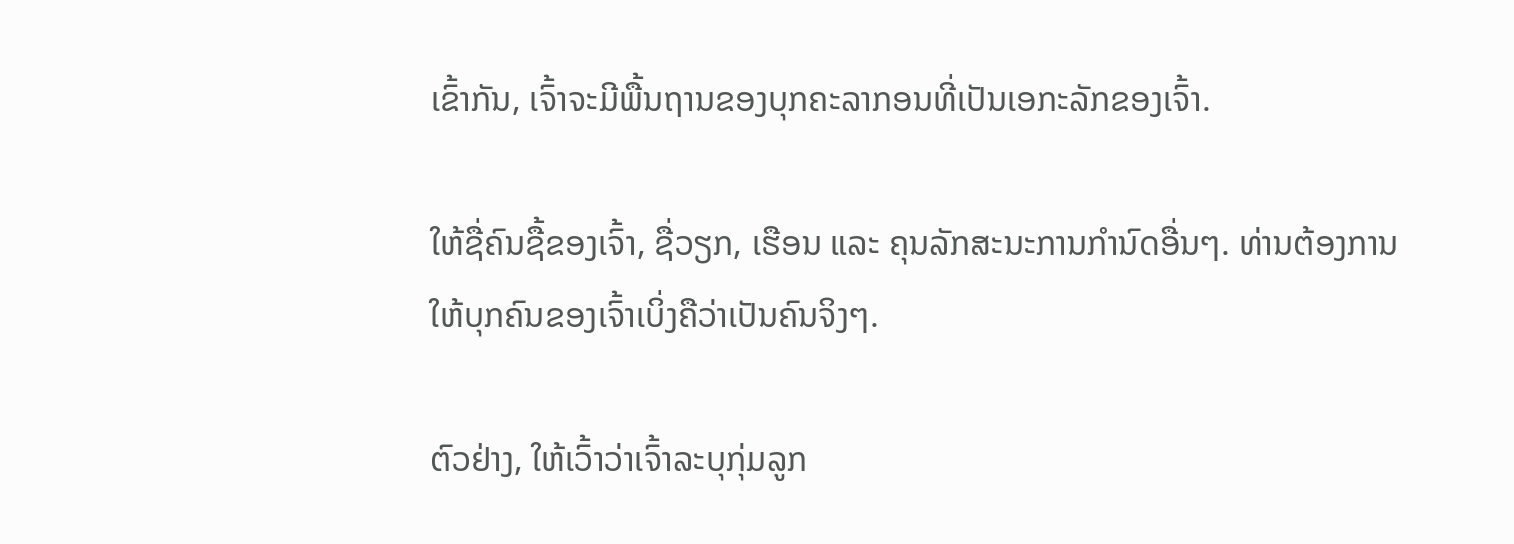ເຂົ້າກັນ, ເຈົ້າຈະມີພື້ນຖານຂອງບຸກຄະລາກອນທີ່ເປັນເອກະລັກຂອງເຈົ້າ.

ໃຫ້ຊື່ຄົນຊື້ຂອງເຈົ້າ, ຊື່ວຽກ, ເຮືອນ ແລະ ຄຸນລັກສະນະການກຳນົດອື່ນໆ. ທ່ານຕ້ອງການໃຫ້ບຸກຄົນຂອງເຈົ້າເບິ່ງຄືວ່າເປັນຄົນຈິງໆ.

ຕົວຢ່າງ, ໃຫ້ເວົ້າວ່າເຈົ້າລະບຸກຸ່ມລູກ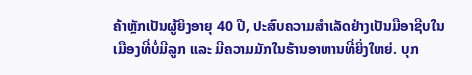ຄ້າຫຼັກເປັນຜູ້ຍິງອາຍຸ 40 ປີ, ປະສົບຄວາມສຳເລັດຢ່າງເປັນມືອາຊີບໃນເມືອງທີ່ບໍ່ມີລູກ ແລະ ມີຄວາມມັກໃນຮ້ານອາຫານທີ່ຍິ່ງໃຫຍ່. ບຸກ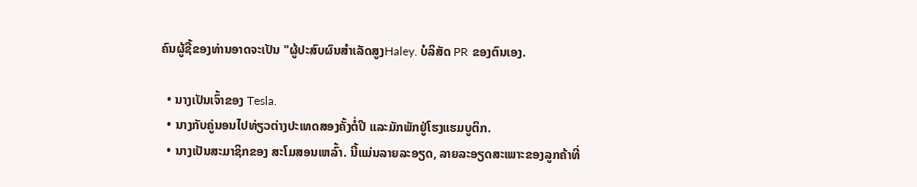ຄົນຜູ້ຊື້ຂອງທ່ານອາດຈະເປັນ "ຜູ້ປະສົບຜົນສໍາເລັດສູງHaley. ບໍລິສັດ PR ຂອງຕົນເອງ.

  • ນາງເປັນເຈົ້າຂອງ Tesla.
  • ນາງກັບຄູ່ນອນໄປທ່ຽວຕ່າງປະເທດສອງຄັ້ງຕໍ່ປີ ແລະມັກພັກຢູ່ໂຮງແຮມບູຕິກ.
  • ນາງເປັນສະມາຊິກຂອງ ສະໂມສອນເຫລົ້າ. ນີ້ແມ່ນລາຍລະອຽດ, ລາຍລະອຽດສະເພາະຂອງລູກຄ້າທີ່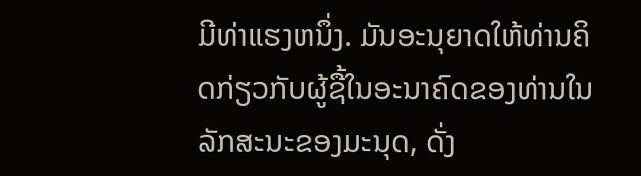ມີທ່າແຮງຫນຶ່ງ. ມັນອະນຸຍາດໃຫ້ທ່ານຄິດກ່ຽວກັບຜູ້ຊື້ໃນອະນາຄົດຂອງທ່ານໃນລັກສະນະຂອງມະນຸດ, ດັ່ງ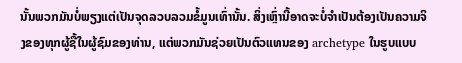ນັ້ນພວກມັນບໍ່ພຽງແຕ່ເປັນຈຸດລວບລວມຂໍ້ມູນເທົ່ານັ້ນ. ສິ່ງເຫຼົ່ານີ້ອາດຈະບໍ່ຈໍາເປັນຕ້ອງເປັນຄວາມຈິງຂອງທຸກຜູ້ຊື້ໃນຜູ້ຊົມຂອງທ່ານ, ແຕ່ພວກມັນຊ່ວຍເປັນຕົວແທນຂອງ archetype ໃນຮູບແບບ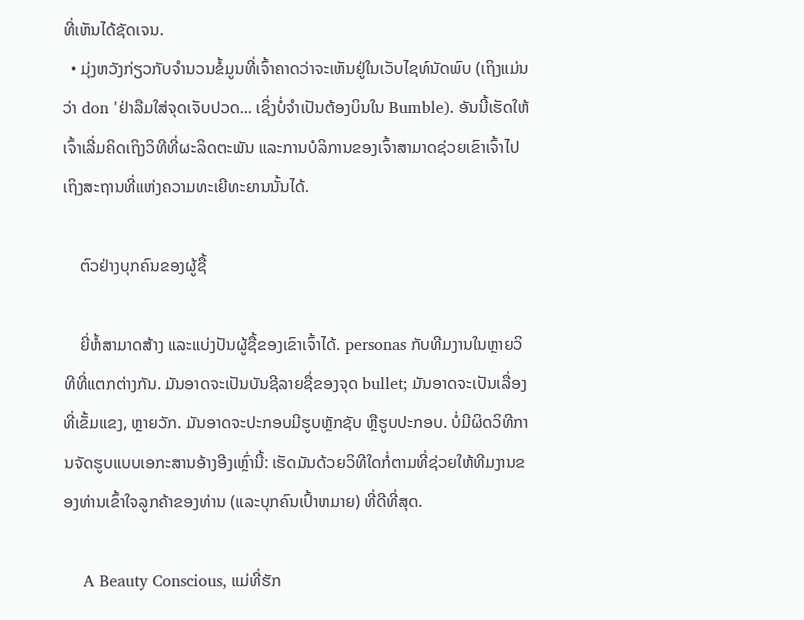ທີ່ເຫັນໄດ້ຊັດເຈນ.
  • ມຸ່ງຫວັງກ່ຽວກັບຈໍານວນຂໍ້ມູນທີ່ເຈົ້າຄາດວ່າຈະເຫັນຢູ່ໃນເວັບໄຊທ໌ນັດພົບ (ເຖິງແມ່ນວ່າ don 'ຢ່າລືມໃສ່ຈຸດເຈັບປວດ... ເຊິ່ງບໍ່ຈໍາເປັນຕ້ອງບິນໃນ Bumble). ອັນນີ້ເຮັດໃຫ້ເຈົ້າເລີ່ມຄິດເຖິງວິທີທີ່ຜະລິດຕະພັນ ແລະການບໍລິການຂອງເຈົ້າສາມາດຊ່ວຍເຂົາເຈົ້າໄປເຖິງສະຖານທີ່ແຫ່ງຄວາມທະເຍີທະຍານນັ້ນໄດ້.

    ຕົວຢ່າງບຸກຄົນຂອງຜູ້ຊື້

    ຍີ່ຫໍ້ສາມາດສ້າງ ແລະແບ່ງປັນຜູ້ຊື້ຂອງເຂົາເຈົ້າໄດ້. personas ກັບທີມງານໃນຫຼາຍວິທີທີ່ແຕກຕ່າງກັນ. ມັນອາດຈະເປັນບັນຊີລາຍຊື່ຂອງຈຸດ bullet; ມັນອາດຈະເປັນເລື່ອງທີ່ເຂັ້ມແຂງ, ຫຼາຍວັກ. ມັນອາດຈະປະກອບມີຮູບຫຼັກຊັບ ຫຼືຮູບປະກອບ. ບໍ່ມີຜິດວິທີການຈັດຮູບແບບເອກະສານອ້າງອີງເຫຼົ່ານີ້: ເຮັດມັນດ້ວຍວິທີໃດກໍ່ຕາມທີ່ຊ່ວຍໃຫ້ທີມງານຂອງທ່ານເຂົ້າໃຈລູກຄ້າຂອງທ່ານ (ແລະບຸກຄົນເປົ້າຫມາຍ) ທີ່ດີທີ່ສຸດ.

    A Beauty Conscious, ແມ່ທີ່ຮັກ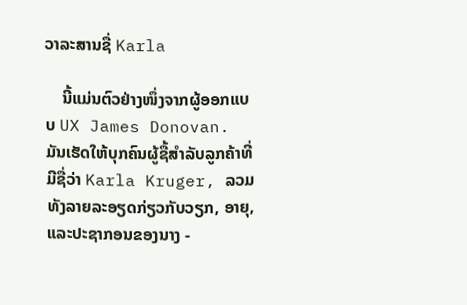ວາລະສານຊື່ Karla

    ນີ້ແມ່ນຕົວຢ່າງໜຶ່ງຈາກຜູ້ອອກແບບ UX James Donovan. ມັນເຮັດໃຫ້ບຸກຄົນຜູ້ຊື້ສໍາລັບລູກຄ້າທີ່ມີຊື່ວ່າ Karla Kruger, ລວມທັງລາຍລະອຽດກ່ຽວກັບວຽກ, ອາຍຸ, ແລະປະຊາກອນຂອງນາງ -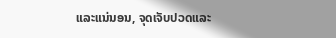ແລະແນ່ນອນ, ຈຸດເຈັບປວດແລະ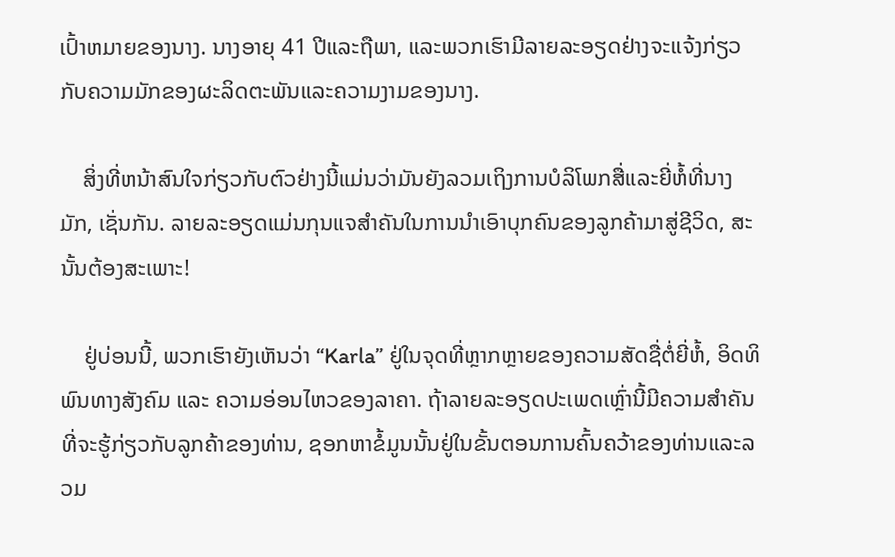ເປົ້າຫມາຍຂອງນາງ. ນາງອາຍຸ 41 ປີແລະຖືພາ, ແລະພວກເຮົາມີລາຍລະອຽດຢ່າງຈະແຈ້ງກ່ຽວກັບຄວາມມັກຂອງຜະລິດຕະພັນແລະຄວາມງາມຂອງນາງ.

    ສິ່ງທີ່ຫນ້າສົນໃຈກ່ຽວກັບຕົວຢ່າງນີ້ແມ່ນວ່າມັນຍັງລວມເຖິງການບໍລິໂພກສື່ແລະຍີ່ຫໍ້ທີ່ນາງມັກ, ເຊັ່ນກັນ. ລາຍລະອຽດແມ່ນກຸນແຈສຳຄັນໃນການນຳເອົາບຸກຄົນຂອງລູກຄ້າມາສູ່ຊີວິດ, ສະນັ້ນຕ້ອງສະເພາະ!

    ຢູ່ບ່ອນນີ້, ພວກເຮົາຍັງເຫັນວ່າ “Karla” ຢູ່ໃນຈຸດທີ່ຫຼາກຫຼາຍຂອງຄວາມສັດຊື່ຕໍ່ຍີ່ຫໍ້, ອິດທິພົນທາງສັງຄົມ ແລະ ຄວາມອ່ອນໄຫວຂອງລາຄາ. ຖ້າລາຍລະອຽດປະເພດເຫຼົ່ານີ້ມີຄວາມສໍາຄັນທີ່ຈະຮູ້ກ່ຽວກັບລູກຄ້າຂອງທ່ານ, ຊອກຫາຂໍ້ມູນນັ້ນຢູ່ໃນຂັ້ນຕອນການຄົ້ນຄວ້າຂອງທ່ານແລະລວມ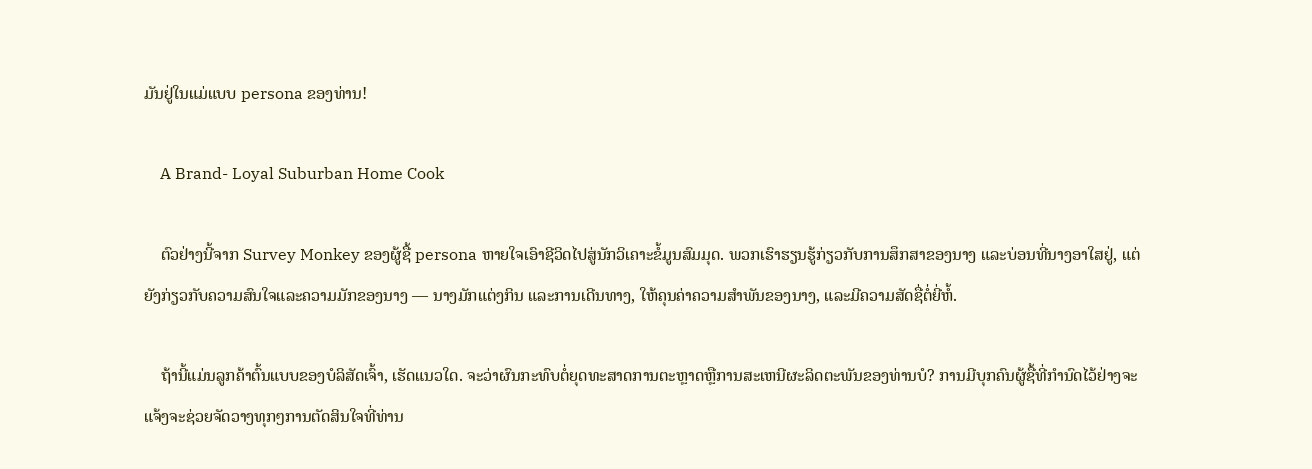ມັນຢູ່ໃນແມ່ແບບ persona ຂອງທ່ານ!

    A Brand- Loyal Suburban Home Cook

    ຕົວຢ່າງນີ້ຈາກ Survey Monkey ຂອງຜູ້ຊື້ persona ຫາຍໃຈເອົາຊີວິດໄປສູ່ນັກວິເຄາະຂໍ້ມູນສົມມຸດ. ພວກເຮົາຮຽນຮູ້ກ່ຽວກັບການສຶກສາຂອງນາງ ແລະບ່ອນທີ່ນາງອາໃສຢູ່, ແຕ່ຍັງກ່ຽວກັບຄວາມສົນໃຈແລະຄວາມມັກຂອງນາງ — ນາງມັກແຕ່ງກິນ ແລະການເດີນທາງ, ໃຫ້ຄຸນຄ່າຄວາມສຳພັນຂອງນາງ, ແລະມີຄວາມສັດຊື່ຕໍ່ຍີ່ຫໍ້.

    ຖ້ານີ້ແມ່ນລູກຄ້າຕົ້ນແບບຂອງບໍລິສັດເຈົ້າ, ເຮັດແນວໃດ. ຈະວ່າຜົນກະທົບຕໍ່ຍຸດທະສາດການຕະຫຼາດຫຼືການສະເຫນີຜະລິດຕະພັນຂອງທ່ານບໍ? ການມີບຸກຄົນຜູ້ຊື້ທີ່ກຳນົດໄວ້ຢ່າງຈະແຈ້ງຈະຊ່ວຍຈັດວາງທຸກໆການຕັດສິນໃຈທີ່ທ່ານ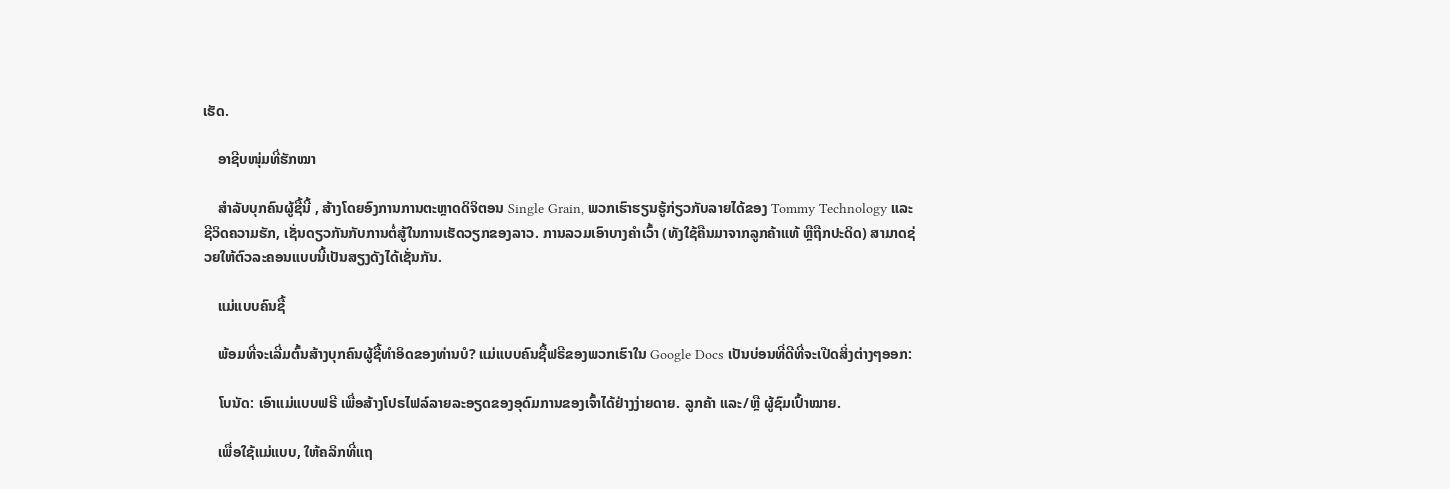ເຮັດ.

    ອາຊີບໜຸ່ມທີ່ຮັກໝາ

    ສຳລັບບຸກຄົນຜູ້ຊື້ນີ້ , ສ້າງໂດຍອົງການການຕະຫຼາດດິຈິຕອນ Single Grain, ພວກເຮົາຮຽນຮູ້ກ່ຽວກັບລາຍໄດ້ຂອງ Tommy Technology ແລະຊີວິດຄວາມຮັກ, ເຊັ່ນດຽວກັນກັບການຕໍ່ສູ້ໃນການເຮັດວຽກຂອງລາວ. ການລວມເອົາບາງຄຳເວົ້າ (ທັງໃຊ້ຄືນມາຈາກລູກຄ້າແທ້ ຫຼືຖືກປະດິດ) ສາມາດຊ່ວຍໃຫ້ຕົວລະຄອນແບບນີ້ເປັນສຽງດັງໄດ້ເຊັ່ນກັນ.

    ແມ່ແບບຄົນຊື້

    ພ້ອມທີ່ຈະເລີ່ມຕົ້ນສ້າງບຸກຄົນຜູ້ຊື້ທໍາອິດຂອງທ່ານບໍ? ແມ່ແບບຄົນຊື້ຟຣີຂອງພວກເຮົາໃນ Google Docs ເປັນບ່ອນທີ່ດີທີ່ຈະເປີດສິ່ງຕ່າງໆອອກ:

    ໂບນັດ: ເອົາແມ່ແບບຟຣີ ເພື່ອສ້າງໂປຣໄຟລ໌ລາຍລະອຽດຂອງອຸດົມການຂອງເຈົ້າໄດ້ຢ່າງງ່າຍດາຍ. ລູກຄ້າ ແລະ/ຫຼື ຜູ້ຊົມເປົ້າໝາຍ.

    ເພື່ອໃຊ້ແມ່ແບບ, ໃຫ້ຄລິກທີ່ແຖ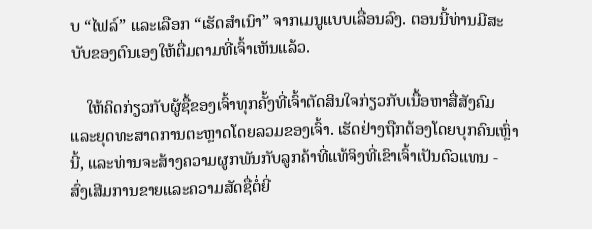ບ “ໄຟລ໌” ແລະເລືອກ “ເຮັດສຳເນົາ” ຈາກເມນູແບບເລື່ອນລົງ. ຕອນນີ້ທ່ານມີສະບັບຂອງຕົນເອງໃຫ້ຕື່ມຕາມທີ່ເຈົ້າເຫັນແລ້ວ.

    ໃຫ້ຄິດກ່ຽວກັບຜູ້ຊື້ຂອງເຈົ້າທຸກຄັ້ງທີ່ເຈົ້າຕັດສິນໃຈກ່ຽວກັບເນື້ອຫາສື່ສັງຄົມ ແລະຍຸດທະສາດການຕະຫຼາດໂດຍລວມຂອງເຈົ້າ. ເຮັດຢ່າງຖືກຕ້ອງໂດຍບຸກຄົນເຫຼົ່ານີ້, ແລະທ່ານຈະສ້າງຄວາມຜູກພັນກັບລູກຄ້າທີ່ແທ້ຈິງທີ່ເຂົາເຈົ້າເປັນຕົວແທນ - ສົ່ງເສີມການຂາຍແລະຄວາມສັດຊື່ຕໍ່ຍີ່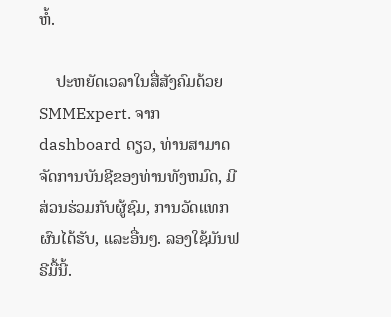ຫໍ້.

    ປະຫຍັດເວລາໃນສື່ສັງຄົມດ້ວຍ SMMExpert. ຈາກ dashboard ດຽວ, ທ່ານສາມາດຈັດການບັນຊີຂອງທ່ານທັງຫມົດ, ມີສ່ວນຮ່ວມກັບຜູ້ຊົມ, ການວັດແທກຜົນໄດ້ຮັບ, ແລະອື່ນໆ. ລອງໃຊ້ມັນຟຣີມື້ນີ້.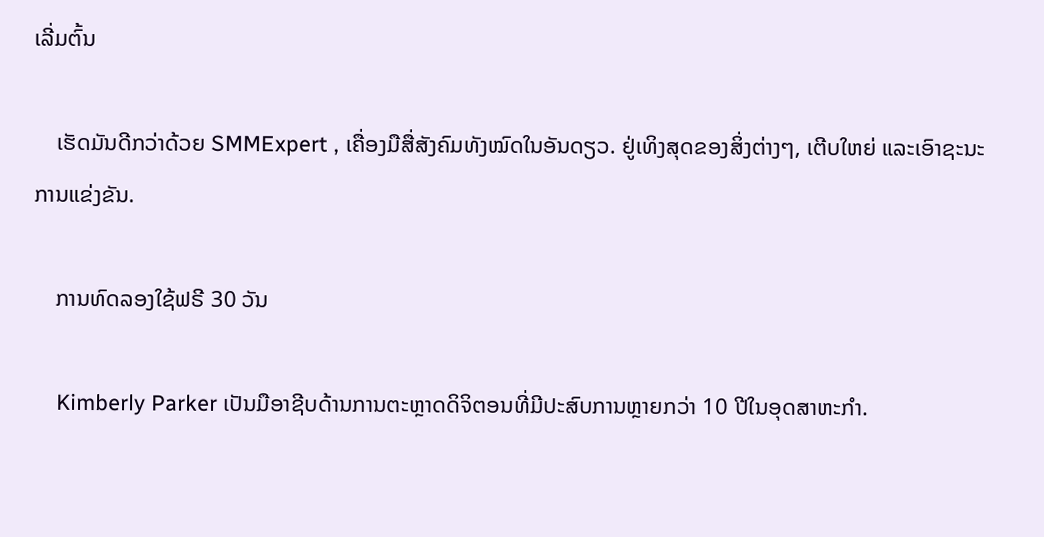ເລີ່ມຕົ້ນ

    ເຮັດມັນດີກວ່າດ້ວຍ SMMExpert , ເຄື່ອງມືສື່ສັງຄົມທັງໝົດໃນອັນດຽວ. ຢູ່ເທິງສຸດຂອງສິ່ງຕ່າງໆ, ເຕີບໃຫຍ່ ແລະເອົາຊະນະການແຂ່ງຂັນ.

    ການທົດລອງໃຊ້ຟຣີ 30 ວັນ

    Kimberly Parker ເປັນມືອາຊີບດ້ານການຕະຫຼາດດິຈິຕອນທີ່ມີປະສົບການຫຼາຍກວ່າ 10 ປີໃນອຸດສາຫະກໍາ.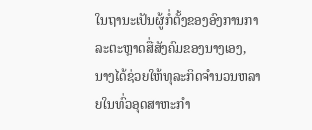ໃນຖານະເປັນຜູ້ກໍ່ຕັ້ງຂອງອົງການກາລະຕະຫຼາດສື່ສັງຄົມຂອງນາງເອງ, ນາງໄດ້ຊ່ວຍໃຫ້ທຸລະກິດຈໍານວນຫລາຍໃນທົ່ວອຸດສາຫະກໍາ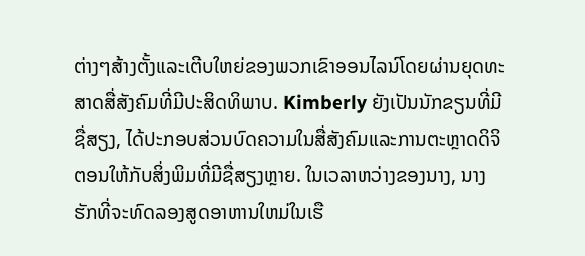ຕ່າງໆສ້າງຕັ້ງແລະເຕີບໃຫຍ່ຂອງພວກເຂົາອອນໄລນ໌ໂດຍຜ່ານຍຸດທະສາດສື່ສັງຄົມທີ່ມີປະສິດທິພາບ. Kimberly ຍັງເປັນນັກຂຽນທີ່ມີຊື່ສຽງ, ໄດ້ປະກອບສ່ວນບົດຄວາມໃນສື່ສັງຄົມແລະການຕະຫຼາດດິຈິຕອນໃຫ້ກັບສິ່ງພິມທີ່ມີຊື່ສຽງຫຼາຍ. ໃນເວລາຫວ່າງຂອງນາງ, ນາງຮັກທີ່ຈະທົດລອງສູດອາຫານໃຫມ່ໃນເຮື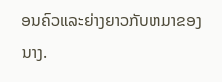ອນຄົວແລະຍ່າງຍາວກັບຫມາຂອງນາງ.